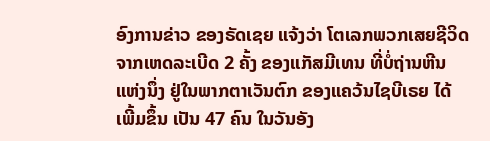ອົງການຂ່າວ ຂອງຣັດເຊຍ ແຈ້ງວ່າ ໂຕເລກພວກເສຍຊີວິດ ຈາກເຫດລະເບີດ 2 ຄັ້ງ ຂອງແກັສມີເທນ ທີ່ບໍ່ຖ່ານຫີນແຫ່ງນຶ່ງ ຢູ່ໃນພາກຕາເວັນຕົກ ຂອງແຄວ້ນໄຊບີເຣຍ ໄດ້ເພີ້ມຂຶ້ນ ເປັນ 47 ຄົນ ໃນວັນອັງ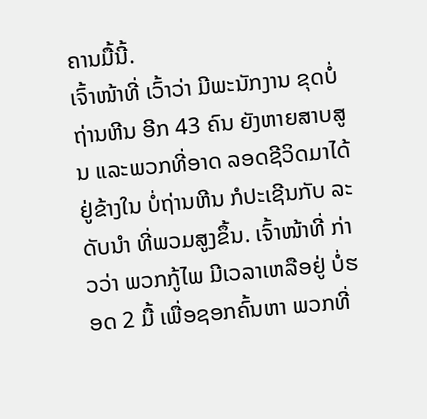ຄານມື້ນີ້.
ເຈົ້າໜ້າທີ່ ເວົ້າວ່າ ມີພະນັກງານ ຂຸດບໍ່ຖ່ານຫີນ ອີກ 43 ຄົນ ຍັງຫາຍສາບສູນ ແລະພວກທີ່ອາດ ລອດຊີວິດມາໄດ້ ຢູ່ຂ້າງໃນ ບໍ່ຖ່ານຫີນ ກໍປະເຊີນກັບ ລະດັບນຳ ທີ່ພວມສູງຂຶ້ນ. ເຈົ້າໜ້າທີ່ ກ່າວວ່າ ພວກກູ້ໄພ ມີເວລາເຫລືອຢູ່ ບໍ່ຮອດ 2 ມື້ ເພື່ອຊອກຄົ້ນຫາ ພວກທີ່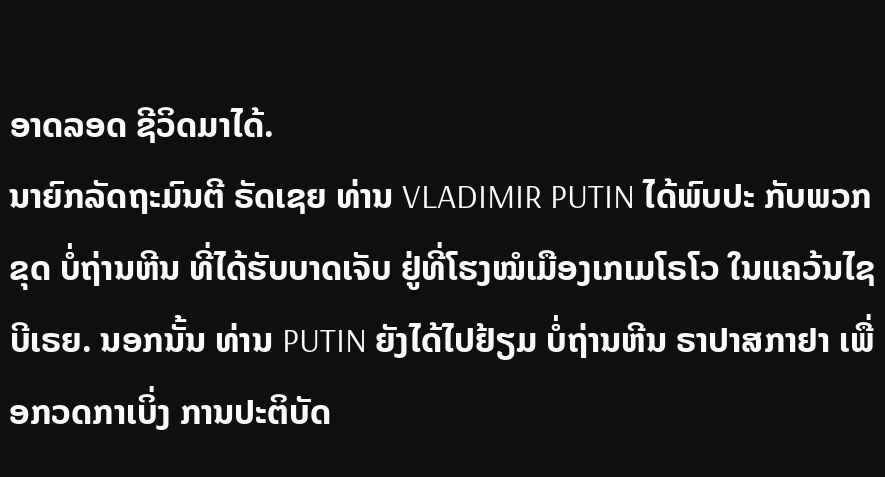ອາດລອດ ຊີວິດມາໄດ້.
ນາຍົກລັດຖະມົນຕີ ຣັດເຊຍ ທ່ານ VLADIMIR PUTIN ໄດ້ພົບປະ ກັບພວກຂຸດ ບໍ່ຖ່ານຫີນ ທີ່ໄດ້ຮັບບາດເຈັບ ຢູ່ທີ່ໂຮງໝໍເມືອງເກເມໂຣໂວ ໃນແຄວ້ນໄຊບີເຣຍ. ນອກນັ້ນ ທ່ານ PUTIN ຍັງໄດ້ໄປຢ້ຽມ ບໍ່ຖ່ານຫີນ ຣາປາສກາຢາ ເພື່ອກວດກາເບິ່ງ ການປະຕິບັດ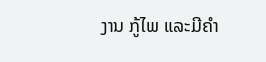ງານ ກູ້ໄພ ແລະມີຄຳ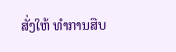ສັ່ງໃຫ້ ທຳການສືບ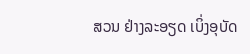ສວນ ຢ່າງລະອຽດ ເບິ່ງອຸບັດ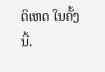ຕິເຫດ ໃນຄັ້ງນີ້.